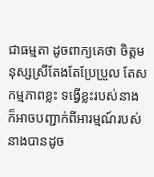ជាធម្មតា ដូចពាក្យគេថា ចិត្តមនុស្សស្រីតែងតែប្រែប្រួល តែសកម្មភាពខ្លះ ទង្វើខ្លះរបស់នាង ក៏អាចបញ្ជាក់ពីអារម្មណ៍របស់នាងបានដូច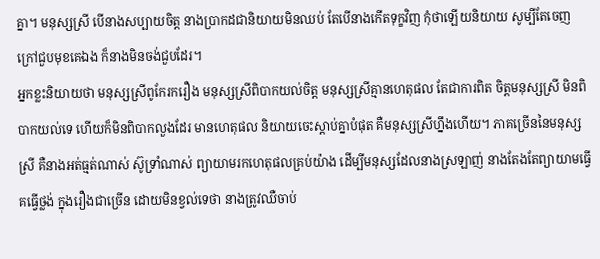គ្នា។ មនុស្សស្រី បើនាងសប្បាយចិត្ត នាងប្រាកដជានិយាយមិនឈប់ តែបើនាងកើតទុក្ខវិញ កុំថាឡើយនិយាយ សូម្បីតែចេញក្រៅជួបមុខគេឯង ក៏នាងមិនចង់ជួបដែរ។
អ្នកខ្លះនិយាយថា មនុស្សស្រីពូកែរករឿង មនុស្សស្រីពិបាកយល់ចិត្ត មនុស្សស្រីគ្មានហេតុផល តែជាការពិត ចិត្តមនុស្សស្រី មិនពិបាកយល់ទេ ហើយក៏មិនពិបាកលួងដែរ មានហេតុផល និយាយចេះស្ដាប់គ្នាបំផុត គឺមនុស្សស្រីហ្នឹងហើយ។ ភាគច្រើននៃមនុស្សស្រី គឺនាងអត់ធ្មត់ណាស់ ស៊ូទ្រាំណាស់ ព្យាយាមរកហេតុផលគ្រប់យ៉ាង ដើម្បីមនុស្សដែលនាងស្រឡាញ់ នាងតែងតែព្យាយាមធ្វើគធ្វើថ្លង់ ក្នុងរឿងជាច្រើន ដោយមិនខ្វល់ទេថា នាងត្រូវឈឺចាប់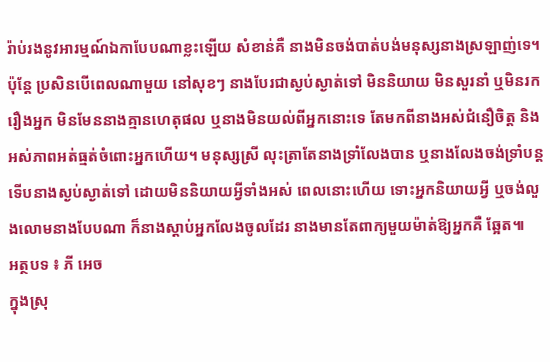រ៉ាប់រងនូវអារម្មណ៍ឯកាបែបណាខ្លះឡើយ សំខាន់គឺ នាងមិនចង់បាត់បង់មនុស្សនាងស្រឡាញ់ទេ។
ប៉ុន្តែ ប្រសិនបើពេលណាមួយ នៅសុខៗ នាងបែរជាស្ងប់ស្ងាត់ទៅ មិននិយាយ មិនសួរនាំ ឬមិនរករឿងអ្នក មិនមែននាងគ្មានហេតុផល ឬនាងមិនយល់ពីអ្នកនោះទេ តែមកពីនាងអស់ជំនឿចិត្ត និងអស់ភាពអត់ធ្មត់ចំពោះអ្នកហើយ។ មនុស្សស្រី លុះត្រាតែនាងទ្រាំលែងបាន ឬនាងលែងចង់ទ្រាំបន្ត ទើបនាងស្ងប់ស្ងាត់ទៅ ដោយមិននិយាយអ្វីទាំងអស់ ពេលនោះហើយ ទោះអ្នកនិយាយអ្វី ឬចង់លួងលោមនាងបែបណា ក៏នាងស្ដាប់អ្នកលែងចូលដែរ នាងមានតែពាក្យមួយម៉ាត់ឱ្យអ្នកគឺ ឆ្អែត៕
អត្ថបទ ៖ ភី អេច
ក្នុងស្រុ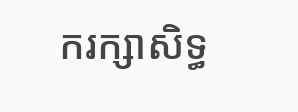ករក្សាសិទ្ធ